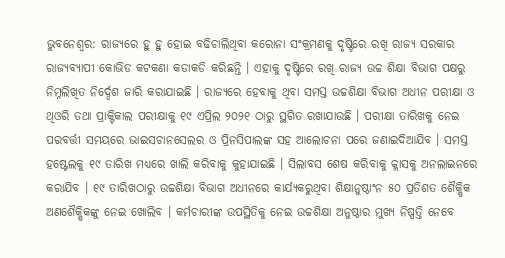ଭୁବନେଶ୍ୱର: ରାଜ୍ୟରେ ହୁ ହୁ ହୋଇ ବଢିଚାଲିଥିବା କରୋନା ସଂକ୍ରମଣକୁ ଦୃଷ୍ଟିରେ ରଖି ରାଜ୍ୟ ସରକାର ରାଜ୍ୟବ୍ୟାପୀ କୋଭିଡ କଟକଣା କଡାକଡି କରିଛନ୍ତି । ଏହାକୁ ଦୃଷ୍ଟିରେ ରଖି ରାଜ୍ୟ ଉଚ୍ଚ ଶିକ୍ଷା ବିଭାଗ ପକ୍ଷରୁ ନିମ୍ନଲିଖିତ ନିର୍ଦ୍ଦେଶ ଜାରି କରାଯାଇଛି । ରାଜ୍ୟରେ ହେବାକୁ ଥିବା ସମସ୍ତ ଉଚ୍ଚଶିକ୍ଷା ବିଭାଗ ଅଧୀନ ପରୀକ୍ଷା ଓ ଥିଓରି ତଥା ପ୍ରାକ୍ଟିକାଲ ପରୀକ୍ଷାକୁ ୧୯ ଏପ୍ରିଲ ୨୦୨୧ ଠାରୁ ସ୍ଥଗିତ ରଖାଯାଉଛି । ପରୀକ୍ଷା ତାରିଖକୁ ନେଇ ପରବର୍ତ୍ତୀ ସମୟରେ ଭାଇସଚାନସେଲର ଓ ପ୍ରିନସିପାଲଙ୍କ ସହ ଆଲୋଚନା ପରେ ଜଣାଇଦିଆଯିବ । ସମସ୍ତ ହଷ୍ଟେଲକୁ ୧୯ ତାରିଖ ମଧ୍ୟରେ ଖାଲି କରିବାକୁ କୁହାଯାଇଛି । ସିଲାବସ ଶେଷ କରିବାକୁ କ୍ଲାସକୁ ଅନଲାଇନରେ କରାଯିବ । ୧୯ ତାରିଖଠାରୁ ଉଚ୍ଚଶିକ୍ଷା ବିଭାଗ ଅଧୀନରେ କାର୍ଯ୍ୟକରୁଥିବା ଶିକ୍ଷାନୁଷ୍ଠାଂନ ୫୦ ପ୍ରତିଶତ ଶୈକ୍ଷିକ ଅଣଶୈକ୍ଷିକଙ୍କୁ ନେଇ ଖୋଲିବ । କର୍ମଚାରୀଙ୍କ ଉପସ୍ଥିତିକୁ ନେଇ ଉଚ୍ଚଶିକ୍ଷା ଅନୁଷ୍ଠାର ମୁଖ୍ୟ ନିଷ୍ପତ୍ତି ନେବେ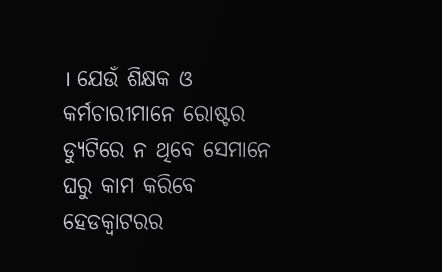। ଯେଉଁ ଶିକ୍ଷକ ଓ କର୍ମଚାରୀମାନେ ରୋଷ୍ଟର ଡ୍ୟୁଟିରେ ନ ଥିବେ ସେମାନେ ଘରୁ କାମ କରିବେ ହେଡକ୍ୱାଟରର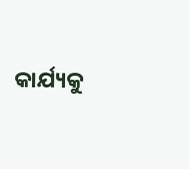କାର୍ଯ୍ୟକୁ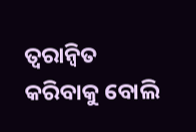ତ୍ୱରାନ୍ୱିତ କରିବାକୁ ବୋଲି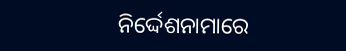ନିର୍ଦ୍ଦେଶନାମାରେ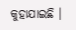କୁହାଯାଇଛି ।